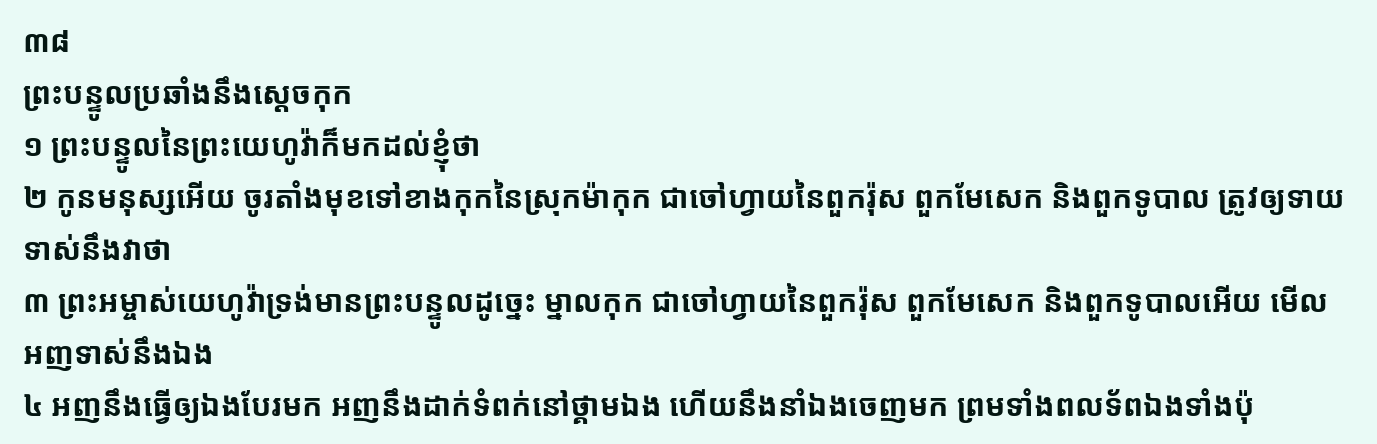៣៨
ព្រះបន្ទូលប្រឆាំងនឹងស្តេចកុក
១ ព្រះបន្ទូលនៃព្រះយេហូវ៉ាក៏មកដល់ខ្ញុំថា
២ កូនមនុស្សអើយ ចូរតាំងមុខទៅខាងកុកនៃស្រុកម៉ាកុក ជាចៅហ្វាយនៃពួករ៉ុស ពួកមែសេក និងពួកទូបាល ត្រូវឲ្យទាយទាស់នឹងវាថា
៣ ព្រះអម្ចាស់យេហូវ៉ាទ្រង់មានព្រះបន្ទូលដូច្នេះ ម្នាលកុក ជាចៅហ្វាយនៃពួករ៉ុស ពួកមែសេក និងពួកទូបាលអើយ មើល អញទាស់នឹងឯង
៤ អញនឹងធ្វើឲ្យឯងបែរមក អញនឹងដាក់ទំពក់នៅថ្គាមឯង ហើយនឹងនាំឯងចេញមក ព្រមទាំងពលទ័ពឯងទាំងប៉ុ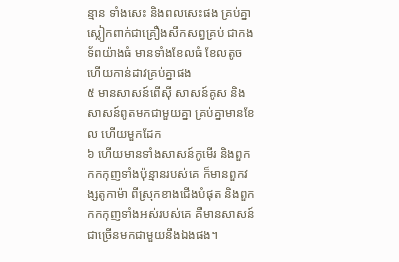ន្មាន ទាំងសេះ និងពលសេះផង គ្រប់គ្នាស្លៀកពាក់ជាគ្រឿងសឹកសព្វគ្រប់ ជាកងទ័ពយ៉ាងធំ មានទាំងខែលធំ ខែលតូច ហើយកាន់ដាវគ្រប់គ្នាផង
៥ មានសាសន៍ពើស៊ី សាសន៍គូស និងសាសន៍ពូតមកជាមួយគ្នា គ្រប់គ្នាមានខែល ហើយមួកដែក
៦ ហើយមានទាំងសាសន៍កូមើរ និងពួកកកកុញទាំងប៉ុន្មានរបស់គេ ក៏មានពួកវង្សតូកាម៉ា ពីស្រុកខាងជើងបំផុត និងពួកកកកុញទាំងអស់របស់គេ គឺមានសាសន៍ជាច្រើនមកជាមួយនឹងឯងផង។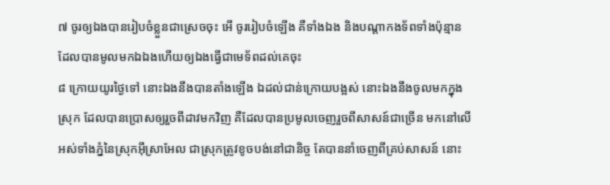៧ ចូរឲ្យឯងបានរៀបចំខ្លួនជាស្រេចចុះ អើ ចូររៀបចំឡើង គឺទាំងឯង និងបណ្តាកងទ័ពទាំងប៉ុន្មានដែលបានមូលមកឯឯងហើយឲ្យឯងធ្វើជាមេទ័ពដល់គេចុះ
៨ ក្រោយយូរថ្ងៃទៅ នោះឯងនឹងបានតាំងឡើង ឯដល់ជាន់ក្រោយបង្អស់ នោះឯងនឹងចូលមកក្នុងស្រុក ដែលបានប្រោសឲ្យរួចពីដាវមកវិញ គឺដែលបានប្រមូលចេញរួចពីសាសន៍ជាច្រើន មកនៅលើអស់ទាំងភ្នំនៃស្រុកអ៊ីស្រាអែល ជាស្រុកត្រូវខូចបង់នៅជានិច្ច តែបាននាំចេញពីគ្រប់សាសន៍ នោះ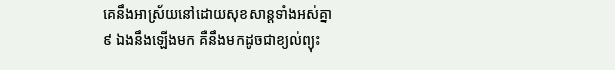គេនឹងអាស្រ័យនៅដោយសុខសាន្តទាំងអស់គ្នា
៩ ឯងនឹងឡើងមក គឺនឹងមកដូចជាខ្យល់ព្យុះ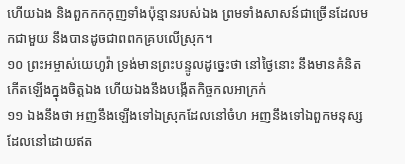ហើយឯង និងពួកកកកុញទាំងប៉ុន្មានរបស់ឯង ព្រមទាំងសាសន៍ជាច្រើនដែលមកជាមួយ នឹងបានដូចជាពពកគ្របលើស្រុក។
១០ ព្រះអម្ចាស់យេហូវ៉ា ទ្រង់មានព្រះបន្ទូលដូច្នេះថា នៅថ្ងៃនោះ នឹងមានគំនិតកើតឡើងក្នុងចិត្តឯង ហើយឯងនឹងបង្កើតកិច្ចកលអាក្រក់
១១ ឯងនឹងថា អញនឹងឡើងទៅឯស្រុកដែលនៅចំហ អញនឹងទៅឯពួកមនុស្ស ដែលនៅដោយឥត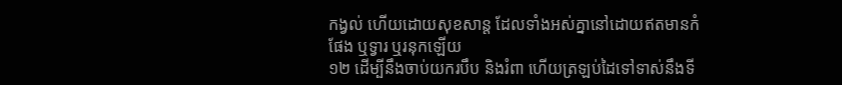កង្វល់ ហើយដោយសុខសាន្ត ដែលទាំងអស់គ្នានៅដោយឥតមានកំផែង ឬទ្វារ ឬរនុកឡើយ
១២ ដើម្បីនឹងចាប់យករបឹប និងរំពា ហើយត្រឡប់ដៃទៅទាស់នឹងទី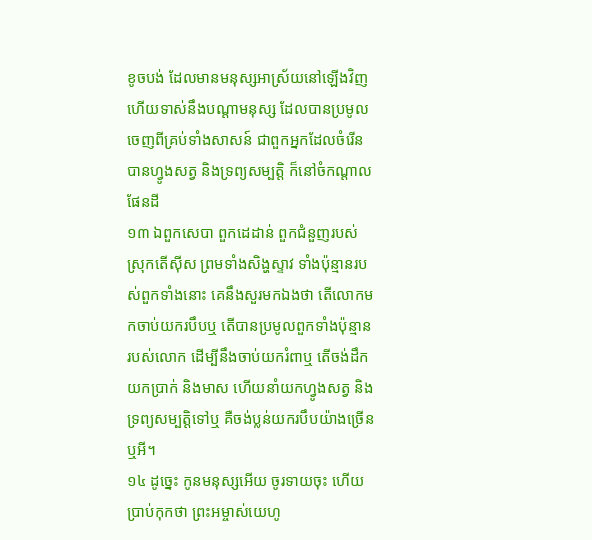ខូចបង់ ដែលមានមនុស្សអាស្រ័យនៅឡើងវិញ ហើយទាស់នឹងបណ្តាមនុស្ស ដែលបានប្រមូលចេញពីគ្រប់ទាំងសាសន៍ ជាពួកអ្នកដែលចំរើនបានហ្វូងសត្វ និងទ្រព្យសម្បត្តិ ក៏នៅចំកណ្តាលផែនដី
១៣ ឯពួកសេបា ពួកដេដាន់ ពួកជំនួញរបស់ស្រុកតើស៊ីស ព្រមទាំងសិង្ហស្ទាវ ទាំងប៉ុន្មានរបស់ពួកទាំងនោះ គេនឹងសួរមកឯងថា តើលោកមកចាប់យករបឹបឬ តើបានប្រមូលពួកទាំងប៉ុន្មានរបស់លោក ដើម្បីនឹងចាប់យករំពាឬ តើចង់ដឹកយកប្រាក់ និងមាស ហើយនាំយកហ្វូងសត្វ និងទ្រព្យសម្បត្តិទៅឬ គឺចង់ប្លន់យករបឹបយ៉ាងច្រើនឬអី។
១៤ ដូច្នេះ កូនមនុស្សអើយ ចូរទាយចុះ ហើយប្រាប់កុកថា ព្រះអម្ចាស់យេហូ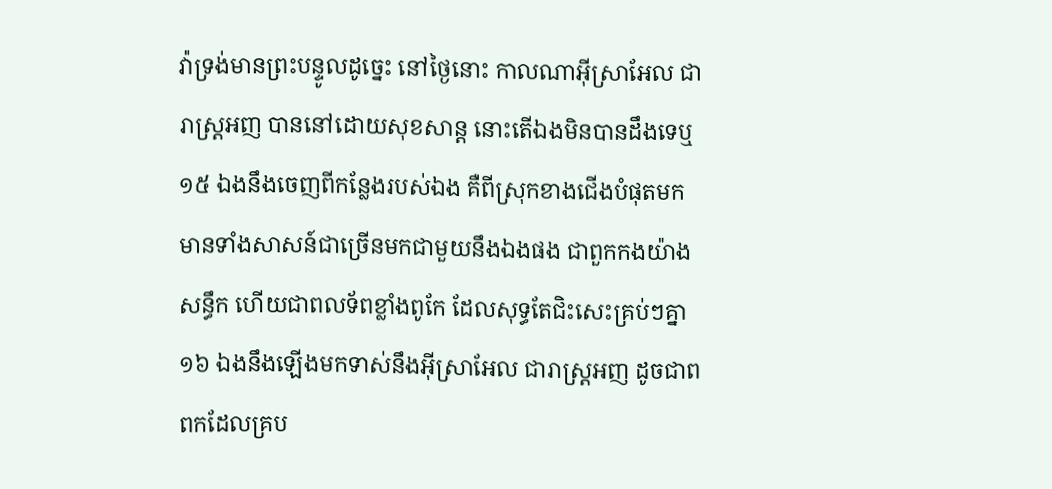វ៉ាទ្រង់មានព្រះបន្ទូលដូច្នេះ នៅថ្ងៃនោះ កាលណាអ៊ីស្រាអែល ជារាស្ត្រអញ បាននៅដោយសុខសាន្ត នោះតើឯងមិនបានដឹងទេឬ
១៥ ឯងនឹងចេញពីកន្លែងរបស់ឯង គឺពីស្រុកខាងជើងបំផុតមក មានទាំងសាសន៍ជាច្រើនមកជាមួយនឹងឯងផង ជាពួកកងយ៉ាងសន្ធឹក ហើយជាពលទ័ពខ្លាំងពូកែ ដែលសុទ្ធតែជិះសេះគ្រប់ៗគ្នា
១៦ ឯងនឹងឡើងមកទាស់នឹងអ៊ីស្រាអែល ជារាស្ត្រអញ ដូចជាពពកដែលគ្រប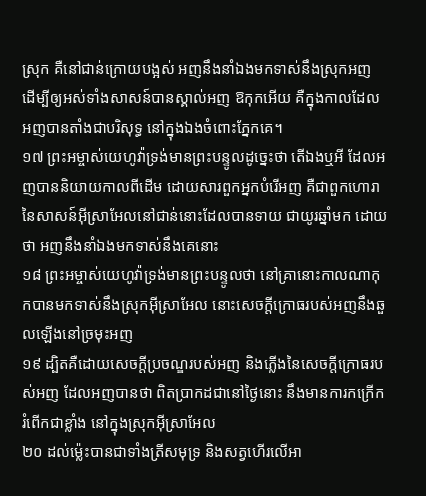ស្រុក គឺនៅជាន់ក្រោយបង្អស់ អញនឹងនាំឯងមកទាស់នឹងស្រុកអញ ដើម្បីឲ្យអស់ទាំងសាសន៍បានស្គាល់អញ ឱកុកអើយ គឺក្នុងកាលដែលអញបានតាំងជាបរិសុទ្ធ នៅក្នុងឯងចំពោះភ្នែកគេ។
១៧ ព្រះអម្ចាស់យេហូវ៉ាទ្រង់មានព្រះបន្ទូលដូច្នេះថា តើឯងឬអី ដែលអញបាននិយាយកាលពីដើម ដោយសារពួកអ្នកបំរើអញ គឺជាពួកហោរានៃសាសន៍អ៊ីស្រាអែលនៅជាន់នោះដែលបានទាយ ជាយូរឆ្នាំមក ដោយថា អញនឹងនាំឯងមកទាស់នឹងគេនោះ
១៨ ព្រះអម្ចាស់យេហូវ៉ាទ្រង់មានព្រះបន្ទូលថា នៅគ្រានោះកាលណាកុកបានមកទាស់នឹងស្រុកអ៊ីស្រាអែល នោះសេចក្តីក្រោធរបស់អញនឹងឆួលឡើងនៅច្រមុះអញ
១៩ ដ្បិតគឺដោយសេចក្តីប្រចណ្ឌរបស់អញ និងភ្លើងនៃសេចក្តីក្រោធរបស់អញ ដែលអញបានថា ពិតប្រាកដជានៅថ្ងៃនោះ នឹងមានការកក្រើករំពើកជាខ្លាំង នៅក្នុងស្រុកអ៊ីស្រាអែល
២០ ដល់ម៉្លេះបានជាទាំងត្រីសមុទ្រ និងសត្វហើរលើអា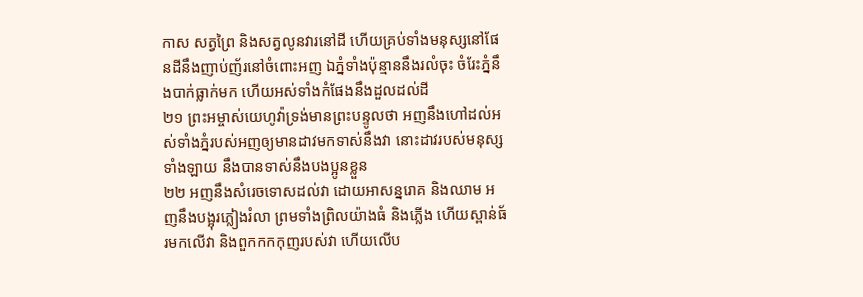កាស សត្វព្រៃ និងសត្វលូនវារនៅដី ហើយគ្រប់ទាំងមនុស្សនៅផែនដីនឹងញាប់ញ័រនៅចំពោះអញ ឯភ្នំទាំងប៉ុន្មាននឹងរលំចុះ ចំរែះភ្នំនឹងបាក់ធ្លាក់មក ហើយអស់ទាំងកំផែងនឹងដួលដល់ដី
២១ ព្រះអម្ចាស់យេហូវ៉ាទ្រង់មានព្រះបន្ទូលថា អញនឹងហៅដល់អស់ទាំងភ្នំរបស់អញឲ្យមានដាវមកទាស់នឹងវា នោះដាវរបស់មនុស្សទាំងឡាយ នឹងបានទាស់នឹងបងប្អូនខ្លួន
២២ អញនឹងសំរេចទោសដល់វា ដោយអាសន្នរោគ និងឈាម អញនឹងបង្អុរភ្លៀងរំលា ព្រមទាំងព្រិលយ៉ាងធំ និងភ្លើង ហើយស្ពាន់ធ័រមកលើវា និងពួកកកកុញរបស់វា ហើយលើប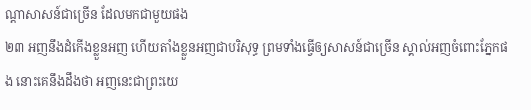ណ្តាសាសន៍ជាច្រើន ដែលមកជាមួយផង
២៣ អញនឹងដំកើងខ្លួនអញ ហើយតាំងខ្លួនអញជាបរិសុទ្ធ ព្រមទាំងធ្វើឲ្យសាសន៍ជាច្រើន ស្គាល់អញចំពោះភ្នែកផង នោះគេនឹងដឹងថា អញនេះជាព្រះយេ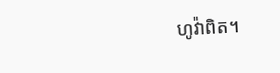ហូវ៉ាពិត។